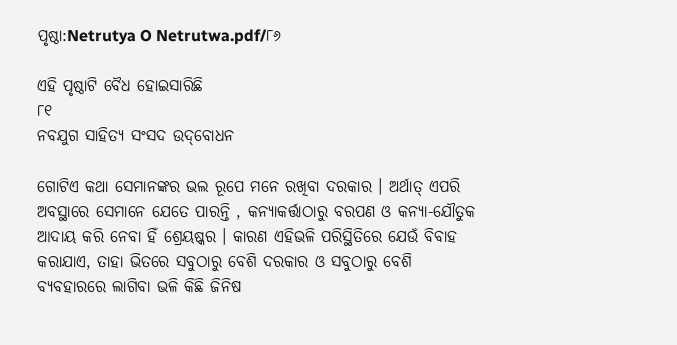ପୃଷ୍ଠା:Netrutya O Netrutwa.pdf/୮୬

ଏହି ପୃଷ୍ଠାଟି ବୈଧ ହୋଇସାରିଛି
୮୧
ନବଯୁଗ ସାହିତ୍ୟ ସଂସଦ ଉଦ୍‌ବୋଧନ

ଗୋଟିଏ କଥା ସେମାନଙ୍କର ଭଲ ରୂପେ ମନେ ରଖିବା ଦରକାର । ଅର୍ଥାତ୍ ଏପରି ଅବସ୍ଥାରେ ସେମାନେ ଯେତେ ପାରନ୍ତି , କନ୍ୟାକର୍ତ୍ତାଠାରୁ ବରପଣ ଓ କନ୍ୟା-ଯୌତୁକ ଆଦାୟ କରି ନେବା ହିଁ ଶ୍ରେୟଷ୍କର । କାରଣ ଏହିଭଳି ପରିସ୍ଥିତିରେ ଯେଉଁ ବିବାହ କରାଯାଏ, ତାହା ଭିତରେ ସବୁଠାରୁ ବେଶି ଦରକାର ଓ ସବୁଠାରୁ ବେଶି ବ୍ୟବ‌ହାରରେ ଲାଗିବା ଭଳି କିଛି ଜିନିଷ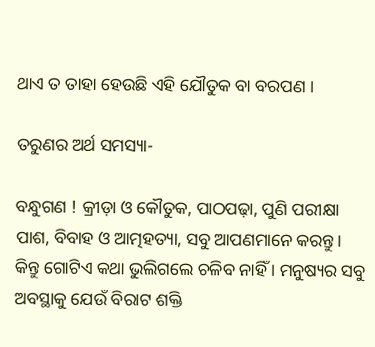ଥାଏ ତ ତାହା ହେଉଛି ଏହି ଯୌତୁକ ବା ବରପଣ ।

ତରୁଣର ଅର୍ଥ ସମସ୍ୟା-

ବନ୍ଧୁଗଣ ! କ୍ରୀଡ଼ା ଓ କୌତୁକ, ପାଠପଢ଼ା, ପୁଣି ପରୀକ୍ଷା ପାଶ, ବିବାହ ଓ ଆତ୍ମହତ୍ୟା, ସବୁ ଆପଣମାନେ କରନ୍ତୁ । କିନ୍ତୁ ଗୋଟିଏ କଥା ଭୁଲିଗଲେ ଚଳିବ ନାହିଁ । ମନୁଷ୍ୟର ସବୁ ଅବସ୍ଥାକୁ ଯେଉଁ ବିରାଟ ଶକ୍ତି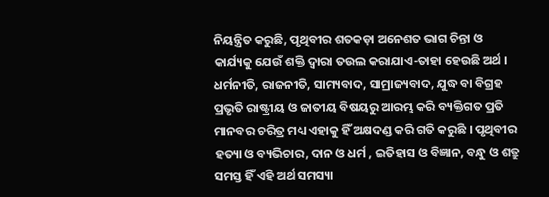ନିୟନ୍ତ୍ରିତ କରୁଛି, ପୃଥିବୀର ଶତକଡ଼ା ଅନେଶତ ଭାଗ ଚିନ୍ତା ଓ କାର୍ଯ୍ୟକୁ ଯେଉଁ ଶକ୍ତି ଦ୍ୱାରା ତଉଲ କରାଯାଏ-ତାହା ହେଉଛି ଅର୍ଥ । ଧର୍ମନୀତି, ରାଜନୀତି, ସାମ୍ୟବାଦ, ସାମ୍ରାଜ୍ୟବାଦ, ଯୁଦ୍ଧ ବା ବିଗ୍ରହ ପ୍ରଭୃତି ରାଷ୍ଟ୍ରୀୟ ଓ ଜାତୀୟ ବିଷୟରୁ ଆରମ୍ଭ କରି ବ୍ୟକ୍ତିଗତ ପ୍ରତି ମାନବର ଚରିତ୍ର ମଧ୍ୟ ଏହାକୁ ହିଁ ଅକ୍ଷଦଣ୍ଡ କରି ଗତି କରୁଛି । ପୃଥିବୀର ହତ୍ୟା ଓ ବ୍ୟଭିଚାର, ଦାନ ଓ ଧର୍ମ , ଇତିହାସ ଓ ବିଜ୍ଞାନ, ବନ୍ଧୁ ଓ ଶତ୍ରୁ ସମସ୍ତ ହିଁ ଏହି ଅର୍ଥ ସମସ୍ୟା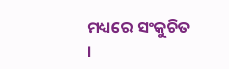ମଧ୍ୟରେ ସଂକୁଚିତ ।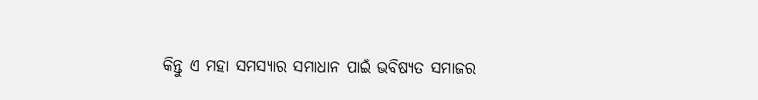କିନ୍ତୁ ଏ ମହା ସମସ୍ୟାର ସମାଧାନ ପାଇଁ ଭବିଷ୍ୟତ ସମାଜର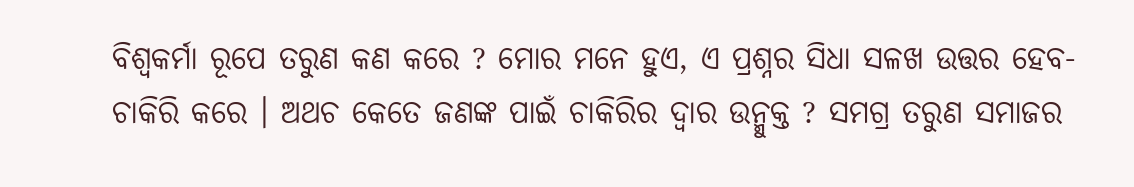ବିଶ୍ୱକର୍ମା ରୂପେ ତରୁଣ କଣ କରେ ? ମୋର ମନେ ହୁଏ, ଏ ପ୍ରଶ୍ନର ସିଧା ସଳଖ ଉତ୍ତର ହେବ-ଚାକିରି କରେ । ଅଥଚ କେତେ ଜଣଙ୍କ ପାଇଁ ଚାକିରିର ଦ୍ୱାର ଉନ୍ମୁକ୍ତ ? ସମଗ୍ର ତରୁଣ ସମାଜର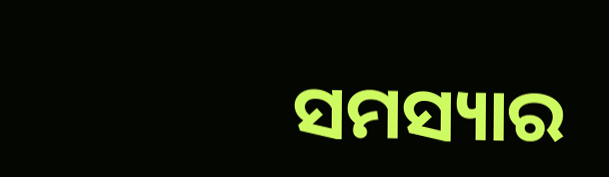ସମସ୍ୟାର